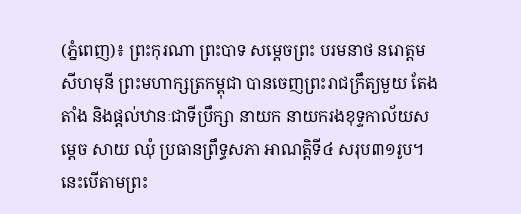(ភ្នំពេញ)៖ ព្រះកុរណា ព្រះបាទ សម្តេចព្រះ បរមនាថ នរោត្តម សីហមុនី ព្រះមហាក្សត្រកម្ពុជា បានចេញព្រះរាជក្រឹត្យមួយ តែងតាំង និងផ្តល់ឋានៈជាទីប្រឹក្សា នាយក នាយករងខុទ្ទកាល័យសម្តេច សាយ ឈុំ ប្រធានព្រឹទ្ធសភា អាណត្តិទី៤ សរុប៣១រូប។ នេះបើតាមព្រះ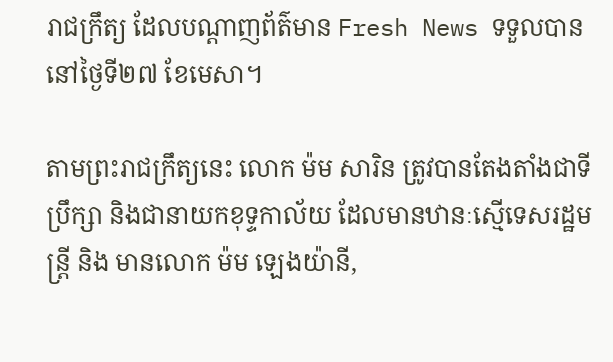រាជក្រឹត្យ ដែលបណ្តាញព័ត៌មាន Fresh News ទទួលបាននៅថ្ងៃទី២៧ ខែមេសា។

តាមព្រះរាជក្រឹត្យនេះ លោក ម៉ម សារិន ត្រូវបានតែងតាំងជាទីប្រឹក្សា និងជានាយកខុទ្ទកាល័យ ដែលមានឋានៈស្មើទេសរដ្ឋមន្រ្តី និង មានលោក ម៉ម ឡេងយ៉ានី,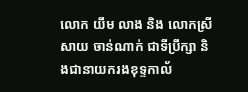លោក យឹម លាង និង លោកស្រី សាយ ចាន់ណាក់ ជាទីប្រឹក្សា និងជានាយករងខុទ្ទកាល័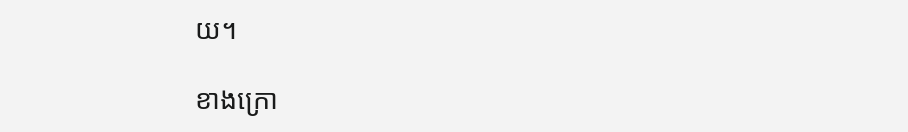យ។

ខាងក្រោ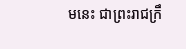មនេះ ជាព្រះរាជក្រឹ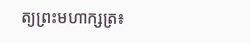ត្យព្រះមហាក្សត្រ៖